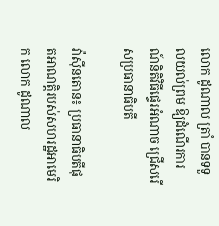លោក ដូណាល ត្រាំ បានទទួលយល់ព្រម ឱ្យដំណើរការណ៍និតិវិធីផ្ទេរអំណាច ជ្រើសរើសប្រធានាធិបតី

វ៉ាស៊ីនតោន៖ ប្រធានាធិបតីផុតអាណត្តិរបស់សហរដ្ឋអាមេរិក លោក ដូណាល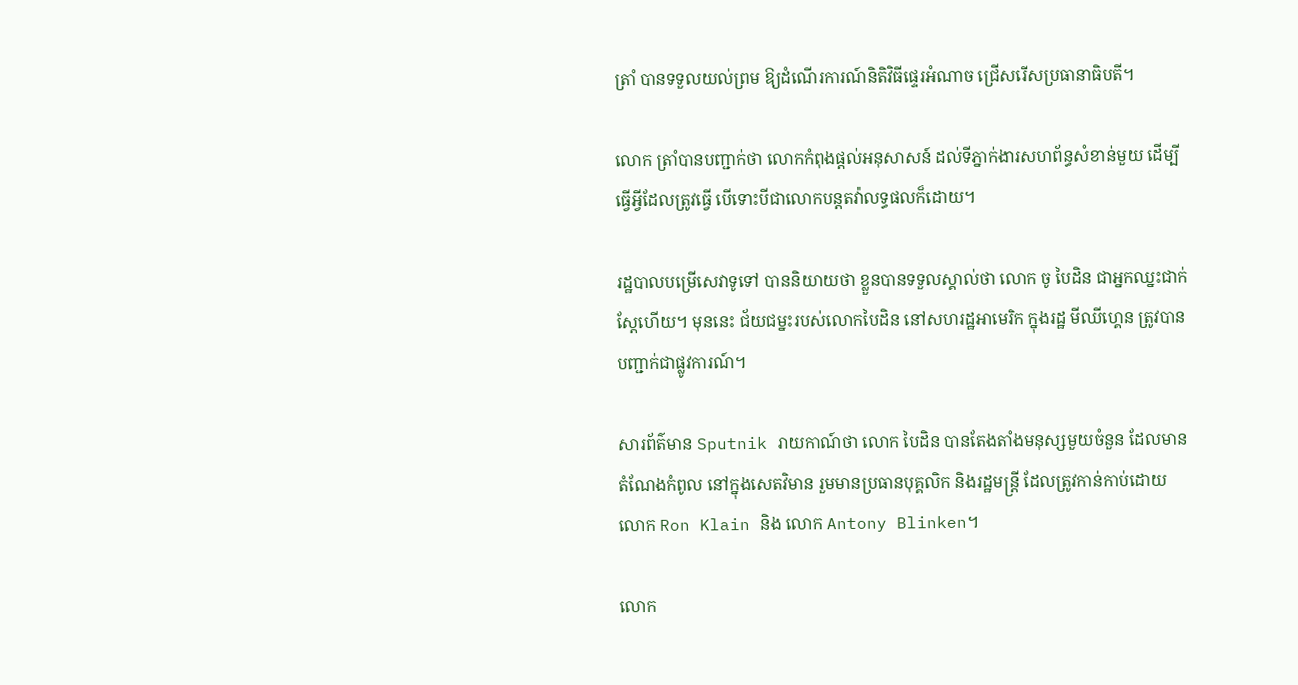ត្រាំ បានទទួលយល់ព្រម ឱ្យដំណើរការណ៍និតិវិធីផ្ទេរអំណាច ជ្រើសរើសប្រធានាធិបតី។

លោក ត្រាំបានបញ្ជាក់ថា លោកកំពុងផ្តល់អនុសាសន៍ ដល់ទីភ្នាក់ងារសហព័ន្ធសំខាន់មួយ ដើម្បីធ្វើអ្វីដែលត្រូវធ្វើ បើទោះបីជាលោកបន្តតវ៉ាលទ្ធផលក៏ដោយ។

រដ្ឋបាលបម្រើសេវាទូទៅ បាននិយាយថា ខ្លួនបានទទួលស្គាល់ថា លោក ចូ បៃដិន ជាអ្នកឈ្នះជាក់ស្តែហើយ។ មុននេះ ជ័យជម្នះរបស់លោកបៃដិន នៅសហរដ្ឋអាមេរិក ក្នុងរដ្ឋ មីឈីហ្គេន ត្រូវបានបញ្ជាក់ជាផ្លូវការណ៍។

សារព័ត៌មាន Sputnik រាយកាណ៍ថា លោក បៃដិន បានតែងតាំងមនុស្សមួយចំនួន ដែលមានតំណែងកំពូល នៅក្នុងសេតវិមាន រួមមានប្រធានបុគ្គលិក និងរដ្ឋមន្ត្រី ដែលត្រូវកាន់កាប់ដោយ លោក Ron Klain និង លោក Antony Blinken។

លោក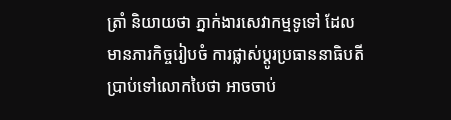ត្រាំ និយាយថា ភ្នាក់ងារសេវាកម្មទូទៅ ដែលមានភារកិច្ចរៀបចំ ការផ្លាស់ប្តូរប្រធាននាធិបតី ប្រាប់ទៅលោកបៃថា អាចចាប់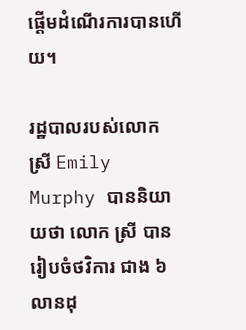ផ្តើមដំណើរការបានហើយ។

រដ្ឋបាលរបស់លោក ស្រី Emily Murphy បាននិយាយថា លោក ស្រី បានរៀបចំថវិការ ជាង ៦ លានដុ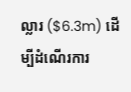ល្លារ ($6.3m) ដើម្បីដំណើរការ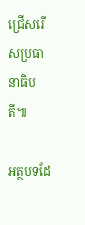ជ្រើសរើសប្រធានាធិបតី៕

អត្ថបទដែ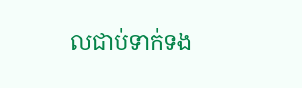លជាប់ទាក់ទង